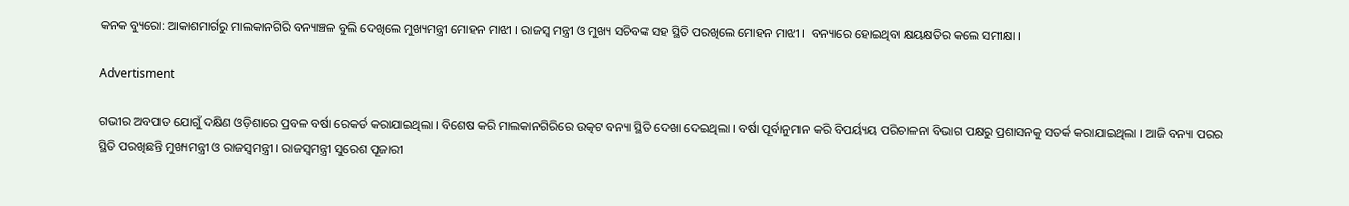କନକ ବ୍ୟୁରୋ: ଆକାଶମାର୍ଗରୁ ମାଲକାନଗିରି ବନ୍ୟାଞ୍ଚଳ ବୁଲି ଦେଖିଲେ ମୁଖ୍ୟମନ୍ତ୍ରୀ ମୋହନ ମାଝୀ । ରାଜସ୍ୱ ମନ୍ତ୍ରୀ ଓ ମୁଖ୍ୟ ସଚିବଙ୍କ ସହ ସ୍ଥିତି ପରଖିଲେ ମୋହନ ମାଝୀ ।  ବନ୍ୟାରେ ହୋଇଥିବା କ୍ଷୟକ୍ଷତିର କଲେ ସମୀକ୍ଷା ।

Advertisment

ଗଭୀର ଅବପାତ ଯୋଗୁଁ ଦକ୍ଷିଣ ଓଡ଼ିଶାରେ ପ୍ରବଳ ବର୍ଷା ରେକର୍ଡ କରାଯାଇଥିଲା । ବିଶେଷ କରି ମାଲକାନଗିରିରେ ଉତ୍କଟ ବନ୍ୟା ସ୍ଥିତି ଦେଖା ଦେଇଥିଲା । ବର୍ଷା ପୂର୍ବାନୁମାନ କରି ବିପର୍ୟ୍ୟୟ ପରିଚାଳନା ବିଭାଗ ପକ୍ଷରୁ ପ୍ରଶାସନକୁ ସତର୍କ କରାଯାଇଥିଲା । ଆଜି ବନ୍ୟା ପରର ସ୍ଥିତି ପରଖିଛନ୍ତି ମୁଖ୍ୟମନ୍ତ୍ରୀ ଓ ରାଜସ୍ବମନ୍ତ୍ରୀ । ରାଜସ୍ୱମନ୍ତ୍ରୀ ସୁରେଶ ପୂଜାରୀ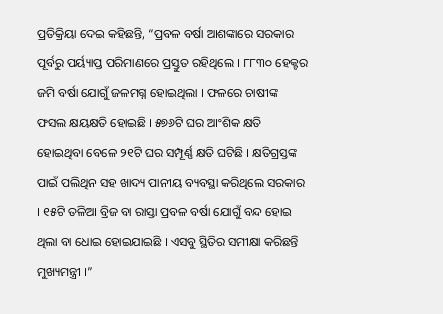ପ୍ରତିକ୍ରିୟା ଦେଇ କହିଛନ୍ତି, “ପ୍ରବଳ ବର୍ଷା ଆଶଙ୍କାରେ ସରକାର ପୂର୍ବରୁ ପର୍ୟ୍ୟାପ୍ତ ପରିମାଣରେ ପ୍ରସ୍ତୁତ ରହିଥିଲେ । ୮୮୩୦ ହେକ୍ଟର ଜମି ବର୍ଷା ଯୋଗୁଁ ଜଳମଗ୍ନ ହୋଇଥିଲା । ଫଳରେ ଚାଷୀଙ୍କ ଫସଲ କ୍ଷୟକ୍ଷତି ହୋଇଛି । ୫୭୬ଟି ଘର ଆଂଶିକ କ୍ଷତି ହୋଇଥିବା ବେଳେ ୨୧ଟି ଘର ସମ୍ପୂର୍ଣ୍ଣ କ୍ଷତି ଘଟିଛି । କ୍ଷତିଗ୍ରସ୍ତଙ୍କ ପାଇଁ ପଲିଥିନ ସହ ଖାଦ୍ୟ ପାନୀୟ ବ୍ୟବସ୍ଥା କରିଥିଲେ ସରକାର । ୧୫ଟି ତଳିଆ ବ୍ରିଜ ବା ରାସ୍ତା ପ୍ରବଳ ବର୍ଷା ଯୋଗୁଁ ବନ୍ଦ ହୋଇ ଥିଲା ବା ଧୋଇ ହୋଇଯାଇଛି । ଏସବୁ ସ୍ଥିତିର ସମୀକ୍ଷା କରିଛନ୍ତି ମୁଖ୍ୟମନ୍ତ୍ରୀ ।”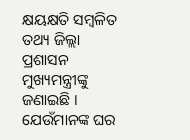କ୍ଷୟକ୍ଷତି ସମ୍ବଳିତ ତଥ୍ୟ ଜିଲ୍ଲା ପ୍ରଶାସନ ମୁଖ୍ୟମନ୍ତ୍ରୀଙ୍କୁ ଜଣାଇଛି । ଯେଉଁମାନଙ୍କ ଘର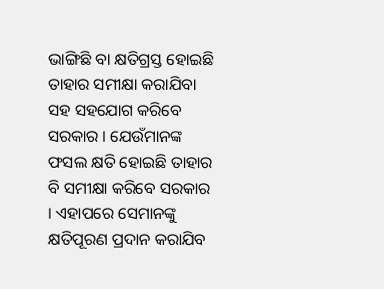ଭାଙ୍ଗିଛି ବା କ୍ଷତିଗ୍ରସ୍ତ ହୋଇଛି ତାହାର ସମୀକ୍ଷା କରାଯିବା ସହ ସହଯୋଗ କରିବେ ସରକାର । ଯେଉଁମାନଙ୍କ ଫସଲ କ୍ଷତି ହୋଇଛି ତାହାର ବି ସମୀକ୍ଷା କରିବେ ସରକାର । ଏହାପରେ ସେମାନଙ୍କୁ କ୍ଷତିପୂରଣ ପ୍ରଦାନ କରାଯିବ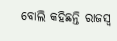ବୋଲି କହିଛନ୍ତି ରାଜସ୍ୱ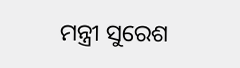ମନ୍ତ୍ରୀ ସୁରେଶ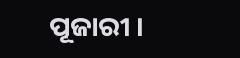ପୂଜାରୀ ।